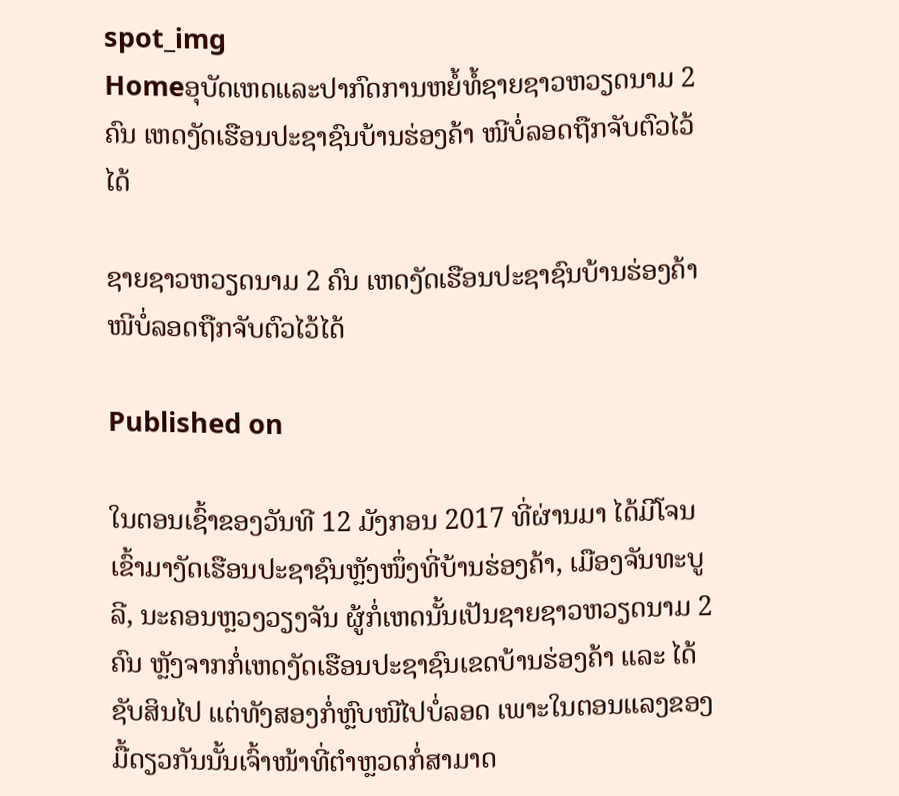spot_img
Homeອຸບັດເຫດແລະປາກົດການຫຍໍ້ທໍ້ຊາຍຊາວຫວຽດນາມ 2 ຄົນ ເຫດງັດເຮືອນປະຊາຊົນບ້ານຮ່ອງຄ້າ ໜີບໍ່ລອດຖືກຈັບຕົວໄວ້ໄດ້

ຊາຍຊາວຫວຽດນາມ 2 ຄົນ ເຫດງັດເຮືອນປະຊາຊົນບ້ານຮ່ອງຄ້າ ໜີບໍ່ລອດຖືກຈັບຕົວໄວ້ໄດ້

Published on

ໃນຕອນເຊົ້າຂອງວັນທີ 12 ມັງກອນ 2017 ທີ່ຜ່ານມາ ໄດ້ມີໂຈນເຂົ້າມາງັດເຮືອນປະຊາຊົນຫຼັງໜຶ່ງທີ່ບ້ານຮ່ອງຄ້າ, ເມືອງຈັນທະບູລີ, ນະຄອນຫຼວງວຽງຈັນ ຜູ້ກໍ່ເຫດນັ້ນເປັນຊາຍຊາວຫວຽດນາມ 2 ຄົນ ຫຼັງຈາກກໍ່ເຫດງັດເຮືອນປະຊາຊົນເຂດບ້ານຮ່ອງຄ້າ ແລະ ໄດ້ຊັບສິນໄປ ແຕ່ທັງສອງກໍ່ຫຼົບໜີໄປບໍ່ລອດ ເພາະໃນຕອນແລງຂອງມື້ດຽວກັນນັ້ນເຈົ້າໜ້າທີ່ຕຳຫຼວດກໍ່ສາມາດ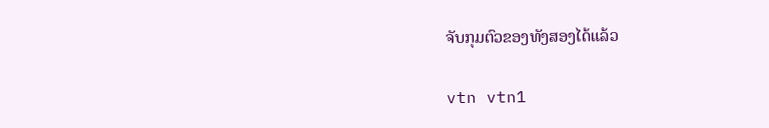ຈັບກຸມຕົວຂອງທັງສອງໄດ້ແລ້ວ

vtn vtn1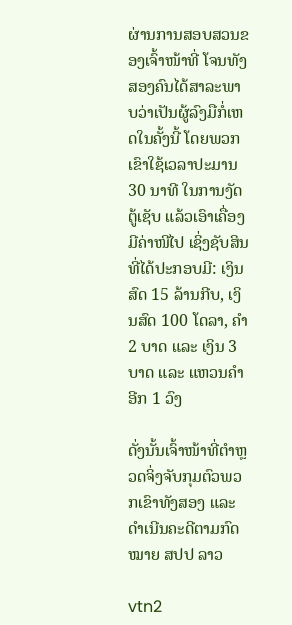ຜ່ານການສອບສວນຂອງເຈົ້າໜ້າທີ່ ໂຈນທັງສອງຄົນໄດ້ສາລະພາບວ່າເປັນຜູ້ລົງມືກໍ່ເຫດໃນຄັ້ງນີ້ ໂດຍພວກເຂົາໃຊ້ເວລາປະມານ 30 ນາທີ ໃນການງັດຕູ້ເຊັບ ແລ້ວເອົາເຄື່ອງມີຄ່າໜີໄປ ເຊິ່ງຊັບສິນທີ່ໄດ້ປະກອບມີ: ເງິນສົດ 15 ລ້ານກີບ, ເງິນສົດ 100 ໂດລາ, ຄຳ 2 ບາດ ແລະ ເງິນ 3 ບາດ ແລະ ແຫວນຄຳອີກ 1 ວົງ

ດັ່ງນັ້ນເຈົ້າໜ້າທີ່ຕຳຫຼວດຈິ່ງຈັບກຸມຕົວພວກເຂົາທັງສອງ ແລະ ດຳເນີນຄະດີຕາມກົດໝາຍ ສປປ ລາວ

vtn2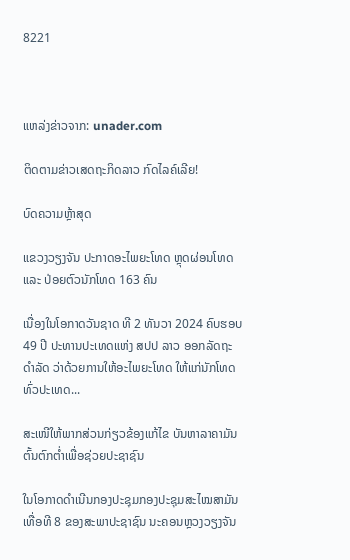8221



ແຫລ່ງຂ່າວຈາກ: unader.com

ຕິດຕາມຂ່າວເສດຖະກິດລາວ ກົດໄລຄ໌ເລີຍ!

ບົດຄວາມຫຼ້າສຸດ

ແຂວງວຽງຈັນ ປະກາດອະໄພຍະໂທດ ຫຼຸດຜ່ອນໂທດ ແລະ ປ່ອຍຕົວນັກໂທດ 163 ຄົນ

ເນື່ອງໃນໂອກາດວັນຊາດ ທີ 2 ທັນວາ 2024 ຄົບຮອບ 49 ປີ ປະທານປະເທດແຫ່ງ ສປປ ລາວ ອອກລັດຖະດໍາລັດ ວ່າດ້ວຍການໃຫ້ອະໄພຍະໂທດ ໃຫ້ແກ່ນັກໂທດທົ່ວປະເທດ...

ສະເໜີໃຫ້ພາກສ່ວນກ່ຽວຂ້ອງແກ້ໄຂ ບັນຫາລາຄາມັນຕົ້ນຕົກຕໍ່າເພື່ອຊ່ວຍປະຊາຊົນ

ໃນໂອກາດດຳເນີນກອງປະຊຸມກອງປະຊຸມສະໄໝສາມັນເທື່ອທີ 8 ຂອງສະພາປະຊາຊົນ ນະຄອນຫຼວງວຽງຈັນ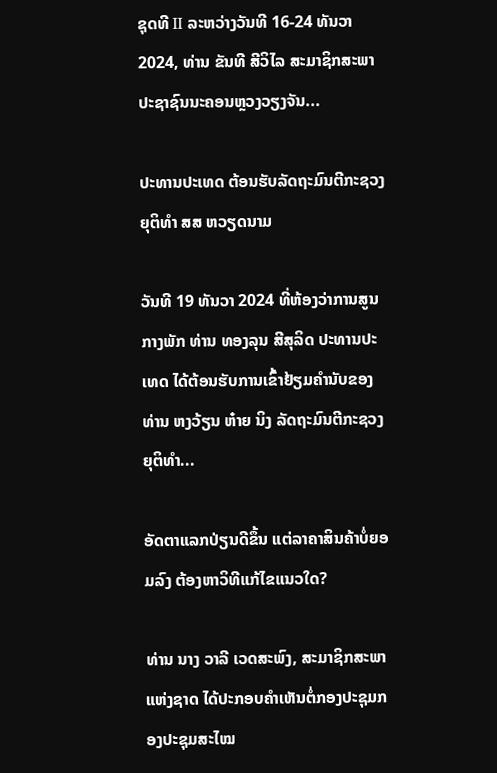ຊຸດທີ II ລະຫວ່າງວັນທີ 16-24 ທັນວາ 2024, ທ່ານ ຂັນທີ ສີວິໄລ ສະມາຊິກສະພາປະຊາຊົນນະຄອນຫຼວງວຽງຈັນ...

ປະທານປະເທດ ຕ້ອນຮັບລັດຖະມົນຕີກະຊວງຍຸຕິທຳ ສສ ຫວຽດນາມ

ວັນທີ 19 ທັນວາ 2024 ທີ່ຫ້ອງວ່າການສູນກາງພັກ ທ່ານ ທອງລຸນ ສີສຸລິດ ປະທານປະເທດ ໄດ້ຕ້ອນຮັບການເຂົ້າຢ້ຽມຄຳນັບຂອງທ່ານ ຫງວ້ຽນ ຫ໋າຍ ນິງ ລັດຖະມົນຕີກະຊວງຍຸຕິທຳ...

ອັດຕາແລກປ່ຽນດີຂຶ້ນ ແຕ່ລາຄາສິນຄ້າບໍ່ຍອມລົງ ຕ້ອງຫາວິທີແກ້ໄຂແນວໃດ?

ທ່ານ ນາງ ວາລີ ເວດສະພົງ, ສະມາຊິກສະພາແຫ່ງຊາດ ໄດ້ປະກອບຄໍາເຫັນຕໍ່ກອງປະຊຸມກອງປະຊຸມສະໄໝ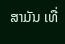ສາມັນ ເທື່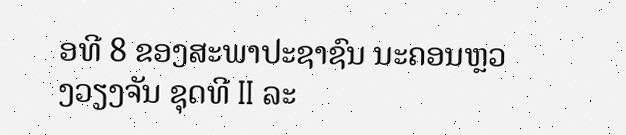ອທີ 8 ຂອງສະພາປະຊາຊົນ ນະຄອນຫຼວງວຽງຈັນ ຊຸດທີ II ລະ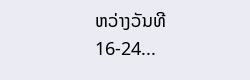ຫວ່າງວັນທີ 16-24...